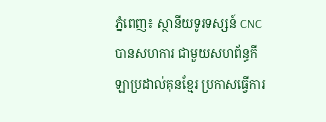ភ្នំពេញ៖ ស្ថានីយទូរទស្សន៍ CNC បានសហការ ជាមួយសហព័ន្ធកីឡាប្រដាល់គុនខ្មែរ ប្រកាសធ្វើការ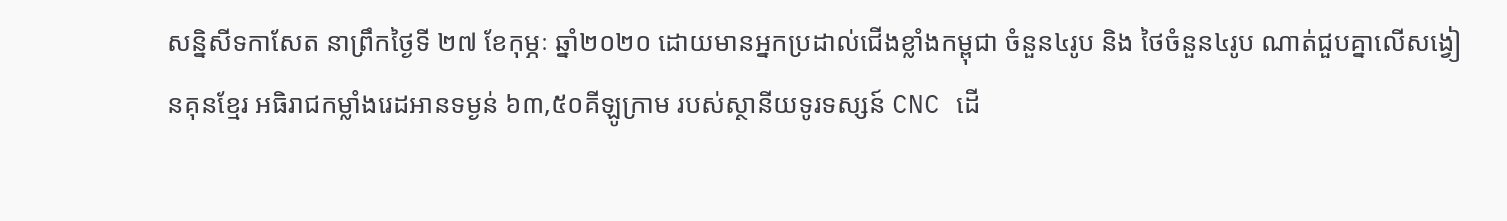សន្និសីទកាសែត នាព្រឹកថ្ងៃទី ២៧ ខែកុម្ភៈ ឆ្នាំ២០២០ ដោយមានអ្នកប្រដាល់ជើងខ្លាំងកម្ពុជា ចំនួន៤រូប និង ថៃចំនួន៤រូប ណាត់ជួបគ្នាលើសង្វៀនគុនខ្មែរ អធិរាជកម្លាំងរេដអានទម្ងន់ ៦៣,៥០គីឡូក្រាម របស់ស្ថានីយទូរទស្សន៍ CNC ដើ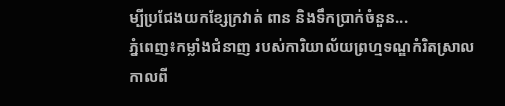ម្បីប្រជែងយកខ្សែក្រវាត់ ពាន និងទឹកប្រាក់ចំនួន...
ភ្នំពេញ៖កម្លាំងជំនាញ របស់ការិយាល័យព្រហ្មទណ្ឌកំរិតស្រាល កាលពី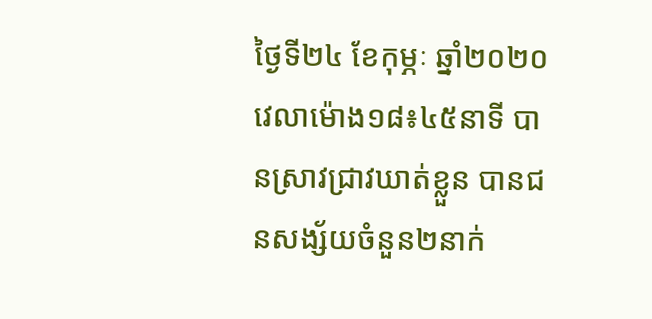ថ្ងៃទី២៤ ខែកុម្ភៈ ឆ្នាំ២០២០ វេលាម៉ោង១៨៖៤៥នាទី បានស្រាវជ្រាវឃាត់ខ្លួន បានជនសង្ស័យចំនួន២នាក់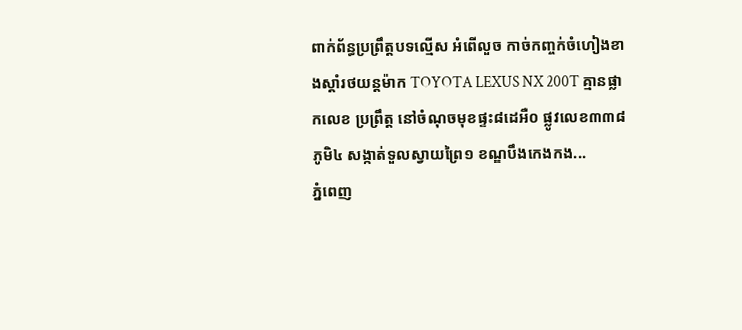ពាក់ព័ន្ធប្រព្រឹត្តបទល្មើស អំពើលួច កាច់កញ្ចក់ចំហៀងខាងស្តាំរថយន្តម៉ាក TOYOTA LEXUS NX 200T គ្មានផ្លាកលេខ ប្រព្រឹត្ត នៅចំណុចមុខផ្ទះ៨ដេអឺ០ ផ្លូវលេខ៣៣៨ ភូមិ៤ សង្កាត់ទួលស្វាយព្រៃ១ ខណ្ឌបឹងកេងកង...
ភ្នំពេញ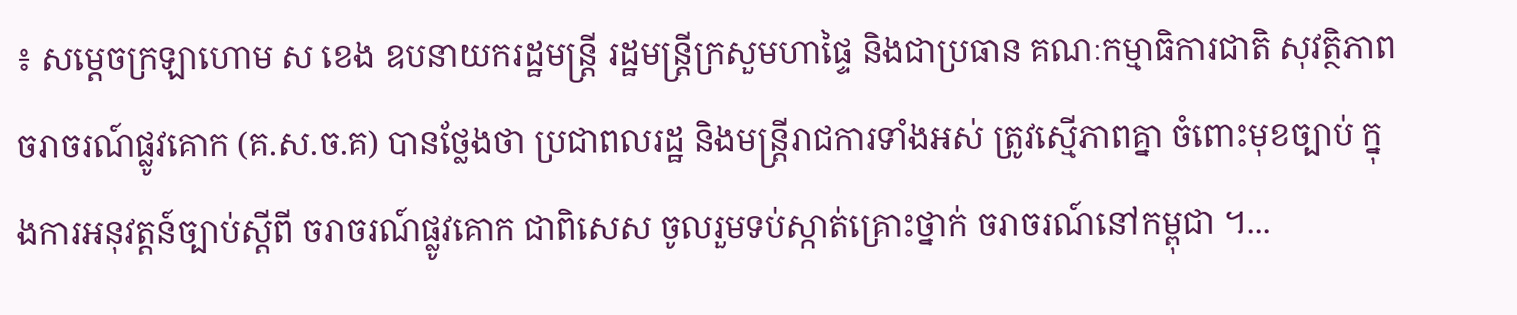៖ សម្ដេចក្រឡាហោម ស ខេង ឧបនាយករដ្ឋមន្ដ្រី រដ្ឋមន្ដ្រីក្រសួមហាផ្ទៃ និងជាប្រធាន គណៈកម្មាធិការជាតិ សុវត្ថិភាពចរាចរណ៍ផ្លូវគោក (គ.ស.ច.គ) បានថ្លែងថា ប្រជាពលរដ្ឋ និងមន្រ្តីរាជការទាំងអស់ ត្រូវស្មើភាពគ្នា ចំពោះមុខច្បាប់ ក្នុងការអនុវត្តន៍ច្បាប់ស្ដីពី ចរាចរណ៍ផ្លូវគោក ជាពិសេស ចូលរួមទប់ស្កាត់គ្រោះថ្នាក់ ចរាចរណ៍នៅកម្ពុជា ។...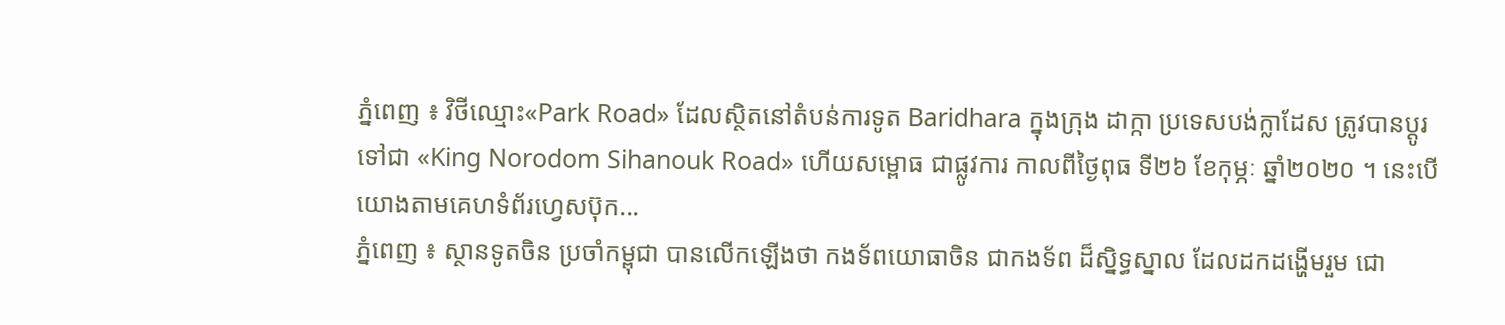ភ្នំពេញ ៖ វិថីឈ្មោះ«Park Road» ដែលស្ថិតនៅតំបន់ការទូត Baridhara ក្នុងក្រុង ដាក្កា ប្រទេសបង់ក្លាដែស ត្រូវបានប្តូរទៅជា «King Norodom Sihanouk Road» ហើយសម្ពោធ ជាផ្លូវការ កាលពីថ្ងៃពុធ ទី២៦ ខែកុម្ភៈ ឆ្នាំ២០២០ ។ នេះបើយោងតាមគេហទំព័រហ្វេសប៊ុក...
ភ្នំពេញ ៖ ស្ថានទូតចិន ប្រចាំកម្ពុជា បានលើកឡើងថា កងទ័ពយោធាចិន ជាកងទ័ព ដ៏ស្និទ្ធស្នាល ដែលដកដង្ហើមរួម ជោ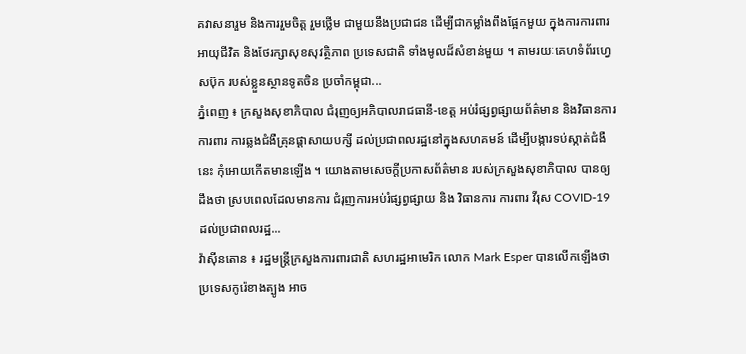គវាសនារួម និងការរួមចិត្ត រួមថ្លើម ជាមួយនឹងប្រជាជន ដើម្បីជាកម្លាំងពឹងផ្អែកមួយ ក្នុងការការពារអាយុជីវិត និងថែរក្សាសុខសុវត្ថិភាព ប្រទេសជាតិ ទាំងមូលដ៏សំខាន់មួយ ។ តាមរយៈគេហទំព័រហ្វេសប៊ុក របស់ខ្លួនស្ថានទូតចិន ប្រចាំកម្ពុជា...
ភ្នំពេញ ៖ ក្រសួងសុខាភិបាល ជំរុញឲ្យអភិបាលរាជធានី-ខេត្ត អប់រំផ្សព្វផ្សាយព័ត៌មាន និងវិធានការការពារ ការឆ្លងជំងឺគ្រុនផ្តាសាយបក្សី ដល់ប្រជាពលរដ្ឋនៅក្នុងសហគមន៍ ដើម្បីបង្ការទប់ស្កាត់ជំងឺនេះ កុំអោយកើតមានឡើង ។ យោងតាមសេចក្តីប្រកាសព័ត៌មាន របស់ក្រសួងសុខាភិបាល បានឲ្យដឹងថា ស្របពេលដែលមានការ ជំរុញការអប់រំផ្សព្វផ្សាយ និង វិធានការ ការពារ វីរុស COVID-19 ដល់ប្រជាពលរដ្ឋ...
វ៉ាស៊ីនតោន ៖ រដ្ឋមន្រ្តីក្រសួងការពារជាតិ សហរដ្ឋអាមេរិក លោក Mark Esper បានលើកឡើងថា ប្រទេសកូរ៉េខាងត្បូង អាច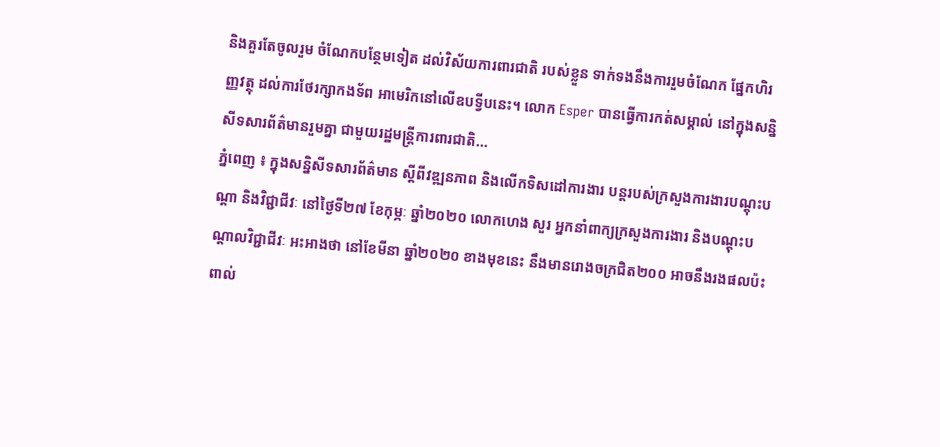និងគួរតែចូលរួម ចំណែកបន្ថែមទៀត ដល់វិស័យការពារជាតិ របស់ខ្លួន ទាក់ទងនឹងការរួមចំណែក ផ្នែកហិរញ្ញវត្ថុ ដល់ការថែរក្សាកងទ័ព អាមេរិកនៅលើឧបទ្វីបនេះ។ លោក Esper បានធ្វើការកត់សម្គាល់ នៅក្នុងសន្និសីទសារព័ត៌មានរួមគ្នា ជាមួយរដ្ឋមន្ត្រីការពារជាតិ...
ភ្នំពេញ ៖ ក្នុងសន្និសីទសារព័ត៌មាន ស្ដីពីវឌ្ឍនភាព និងលើកទិសដៅការងារ បន្តរបស់ក្រសួងការងារបណ្ដុះបណ្ដា និងវិជ្ជាជីវៈ នៅថ្ងៃទី២៧ ខែកុម្ភៈ ឆ្នាំ២០២០ លោកហេង សួរ អ្នកនាំពាក្យក្រសួងការងារ និងបណ្ដុះបណ្ដាលវិជ្ជាជីវៈ អះអាងថា នៅខែមីនា ឆ្នាំ២០២០ ខាងមុខនេះ នឹងមានរោងចក្រជិត២០០ អាចនឹងរងផលប៉ះពាល់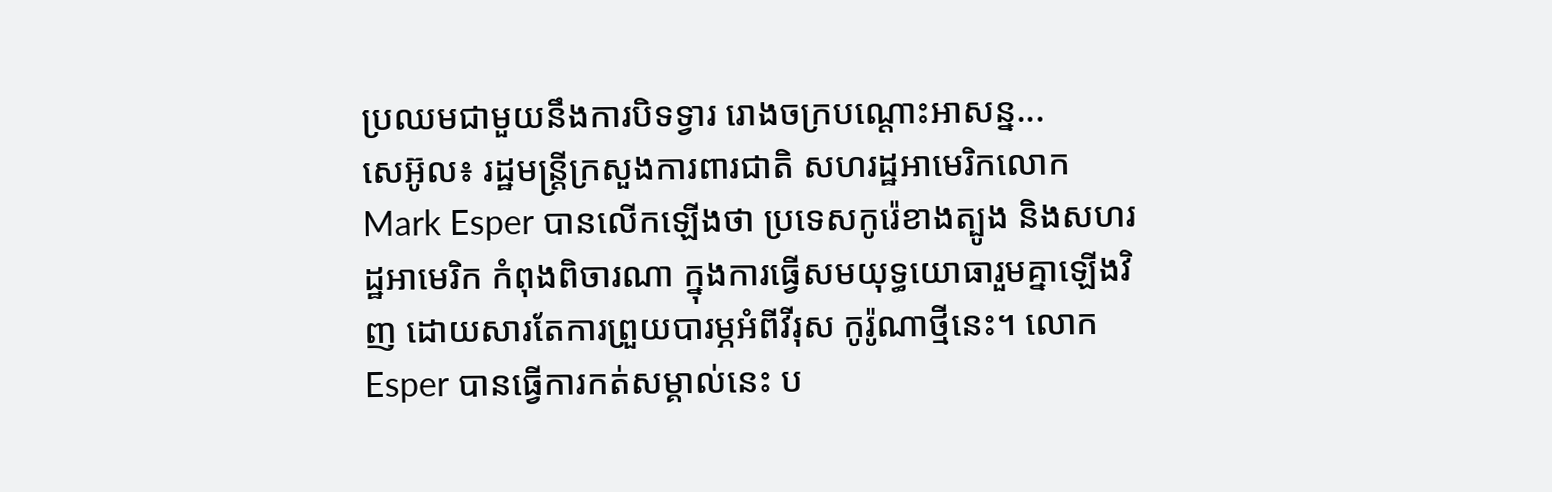ប្រឈមជាមួយនឹងការបិទទ្វារ រោងចក្របណ្ដោះអាសន្ន...
សេអ៊ូល៖ រដ្ឋមន្រ្តីក្រសួងការពារជាតិ សហរដ្ឋអាមេរិកលោក Mark Esper បានលើកឡើងថា ប្រទេសកូរ៉េខាងត្បូង និងសហរដ្ឋអាមេរិក កំពុងពិចារណា ក្នុងការធ្វើសមយុទ្ធយោធារួមគ្នាឡើងវិញ ដោយសារតែការព្រួយបារម្ភអំពីវីរុស កូរ៉ូណាថ្មីនេះ។ លោក Esper បានធ្វើការកត់សម្គាល់នេះ ប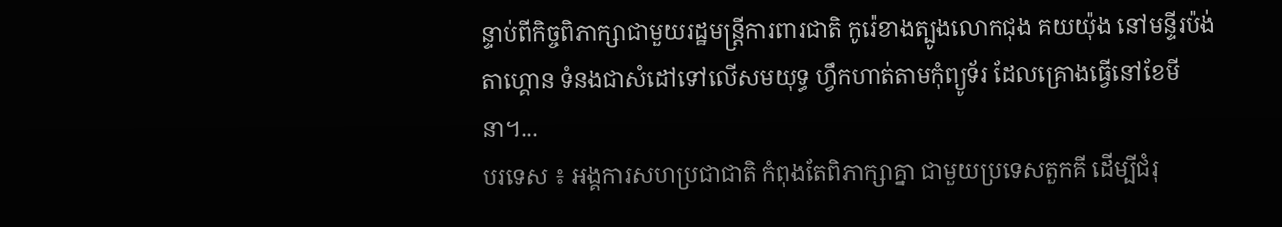ន្ទាប់ពីកិច្ចពិភាក្សាជាមួយរដ្ឋមន្រ្តីការពារជាតិ កូរ៉េខាងត្បូងលោកជុង គយយ៉ុង នៅមន្ទីរប៉ង់តាហ្គោន ទំនងជាសំដៅទៅលើសមយុទ្ធ ហ្វឹកហាត់តាមកុំព្យូទ័រ ដែលគ្រោងធ្វើនៅខែមីនា។...
បរទេស ៖ អង្គការសហប្រជាជាតិ កំពុងតែពិភាក្សាគ្នា ជាមួយប្រទេសតួកគី ដើម្បីជំរុ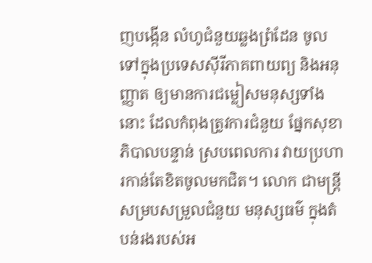ញបង្កើន លំហូជំនួយឆ្លងព្រំដែន ចូលទៅក្នុងប្រទេសស៊ីរីភាគពាយព្យ និងអនុញ្ញាត ឲ្យមានការជម្លៀសមនុស្សទាំងនោះ ដែលកំពុងត្រូវការជំនួយ ផ្នែកសុខាភិបាលបន្ទាន់ ស្របពេលការ វាយប្រហារកាន់តែខិតចូលមកជិត។ លោក ជាមន្ត្រីសម្របសម្រួលជំនួយ មនុស្សធម៌ ក្នុងតំបន់រងរបស់អ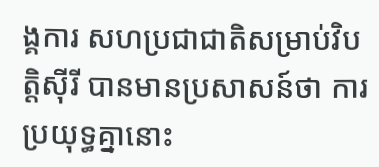ង្គការ សហប្រជាជាតិសម្រាប់វិបត្តិស៊ីរី បានមានប្រសាសន៍ថា ការប្រយុទ្ធគ្នានោះ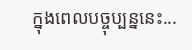ក្នុងពេលបច្ចុប្បន្ននេះ...